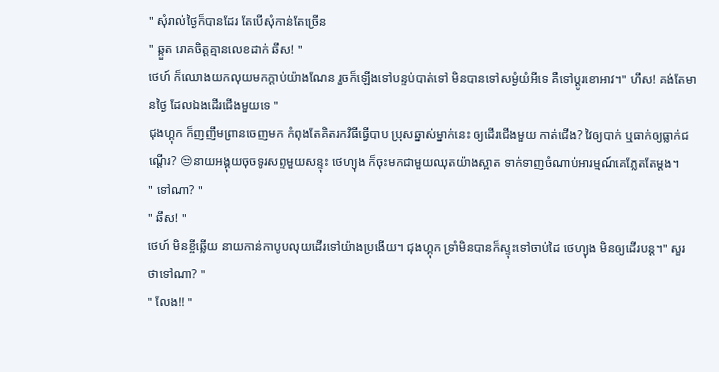" សុំរាល់ថ្ងៃក៏បានដែរ តែបើសុំកាន់តែច្រើន
" ឆ្កួត រោគចិត្តគ្មានលេខដាក់ ឆឹស! "
ថេហ៍ ក៏ឈោងយកលុយមកក្ដាប់យ៉ាងណែន រួចក៏ឡើងទៅបន្ទប់បាត់ទៅ មិនបានទៅសម្ងំយំអីទេ គឺទៅប្ដូរខោអាវ។" ហឹស! គង់តែមានថ្ងៃ ដែលឯងដើរជើងមួយទេ "
ជុងហ្គុក ក៏ញញឹមព្រានចេញមក កំពុងតែគិតរកវិធីធ្វើបាប ប្រុសឆ្នាស់ម្នាក់នេះ ឲ្យដើរជើងមួយ កាត់ជើង? វៃឲ្យបាក់ ឬធាក់ឲ្យធ្លាក់ជណ្ដើរ? 😒នាយអង្គុយចុចទូរសព្ទមួយសន្ទុះ ថេហ្យុង ក៏ចុះមកជាមួយឈុតយ៉ាងស្អាត ទាក់ទាញចំណាប់អារម្មណ៍គេភ្លែតតែម្ដង។
" ទៅណា? "
" ឆឹស! "
ថេហ៍ មិនខ្ចីឆ្លើយ នាយកាន់កាបូបលុយដើរទៅយ៉ាងប្រងើយ។ ជុងហ្គុក ទ្រាំមិនបានក៏ស្ទុះទៅចាប់ដៃ ថេហ្យុង មិនឲ្យដើរបន្ត។" សួរថាទៅណា? "
" លែង!! "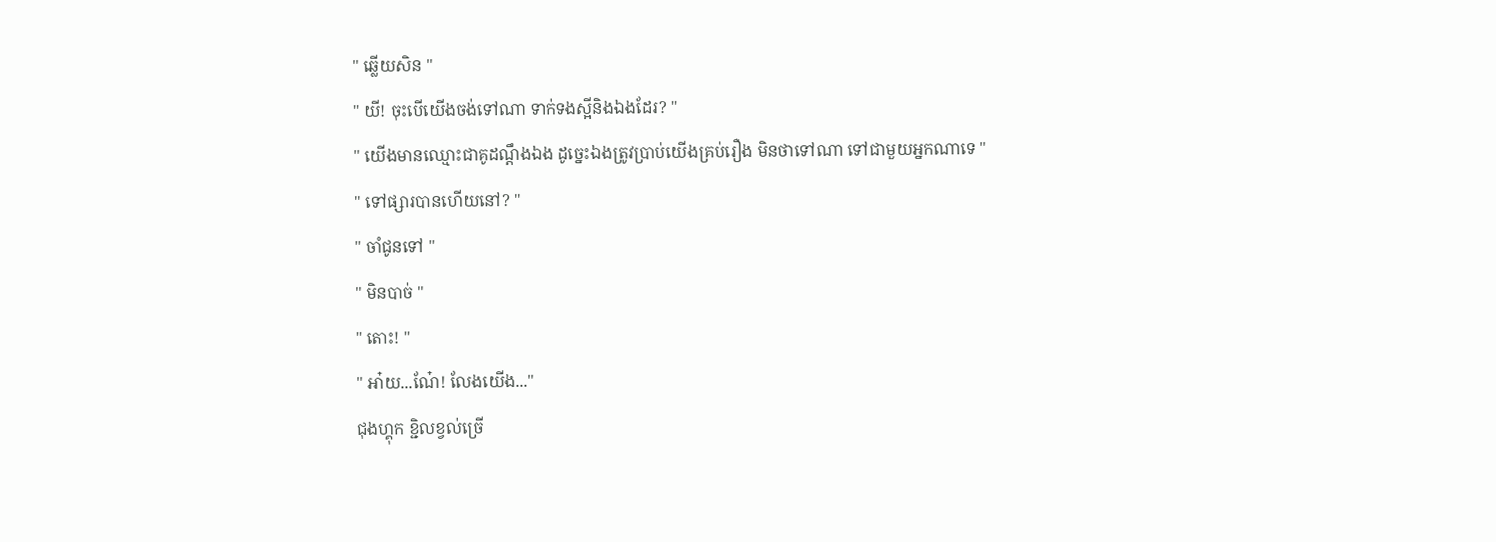" ឆ្លើយសិន "
" យី! ចុះបើយើងចង់ទៅណា ទាក់ទងស្អីនិងឯងដែរ? "
" យើងមានឈ្មោះជាគូដណ្ដឹងឯង ដូច្នេះឯងត្រូវប្រាប់យើងគ្រប់រឿង មិនថាទៅណា ទៅជាមួយអ្នកណាទេ "
" ទៅផ្សារបានហើយនៅ? "
" ចាំជូនទៅ "
" មិនបាច់ "
" តោះ! "
" អា៎យ...ណែ៎! លែងយើង..."
ជុងហ្គុក ខ្ជិលខ្វល់ច្រើ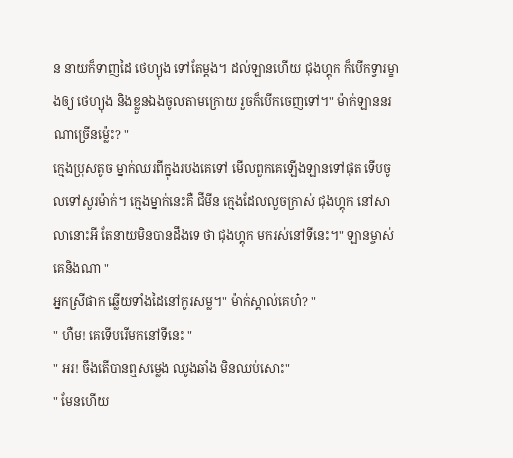ន នាយក៏ទាញដៃ ថេហ្យុង ទៅតែម្ដង។ ដល់ឡានហើយ ជុងហ្គុក ក៏បើកទ្វារម្ខាងឲ្យ ថេហ្យុង និងខ្លួនឯងចូលតាមក្រោយ រួចក៏បើកចេញទៅ។" ម៉ាក់ឡាននរណាច្រើនម្ល៉េះ? "
ក្មេងប្រុសតូច ម្នាក់ឈរពីក្នុងរបងគេទៅ មើលពួកគេឡើងឡានទៅផុត ទើបចូលទៅសួរម៉ាក់។ ក្មេងម្នាក់នេះគឺ ជីមីន ក្មេងដែលលួចក្រាស់ ជុងហ្គុក នៅសាលានោះអី តែនាយមិនបានដឹងទេ ថា ជុងហ្គុក មករស់នៅទីនេះ។" ឡានម្ចាស់គេនិងណា "
អ្នកស្រីផាក ឆ្លើយទាំងដៃនៅកូរសម្ល។" ម៉ាក់ស្គាល់គេហ៎? "
" ហឺម! គេទើបរើមកនៅទីនេះ "
" អរ! ចឹងតើបានឮសម្លេង ឈូងឆាំង មិនឈប់សោះ"
" មែនហើយ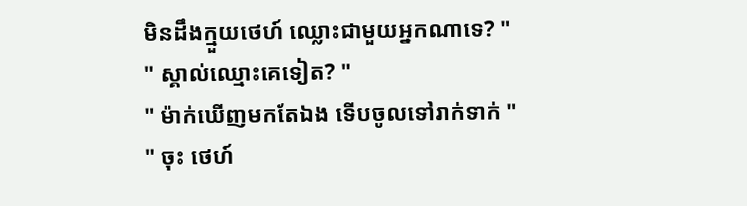មិនដឹងក្មួយថេហ៍ ឈ្លោះជាមួយអ្នកណាទេ? "
" ស្គាល់ឈ្មោះគេទៀត? "
" ម៉ាក់ឃើញមកតែឯង ទើបចូលទៅរាក់ទាក់ "
" ចុះ ថេហ៍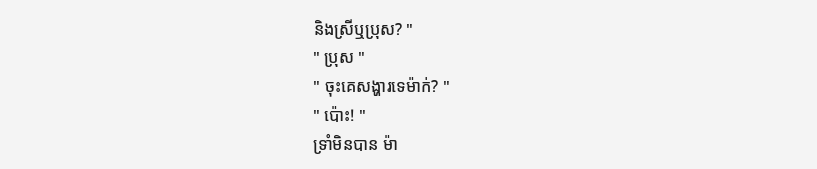និងស្រីឬប្រុស? "
" ប្រុស "
" ចុះគេសង្ហារទេម៉ាក់? "
" ប៉ោះ! "
ទ្រាំមិនបាន ម៉ា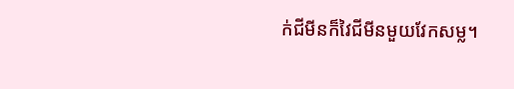ក់ជីមីនក៏វៃជីមីនមួយវែកសម្ល។